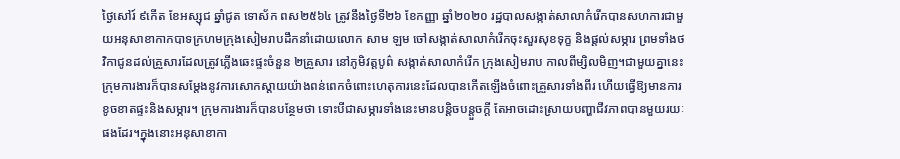ថ្ងៃសៅរ៍ ៩កើត ខែអស្សុជ ឆ្នាំជូត ទោស័ក ពស២៥៦៤ ត្រូវនឹងថ្ងៃទី២៦ ខែកញ្ញា ឆ្នាំ២០២០ រដ្ឋបាលសង្កាត់សាលាកំរើកបានសហការជាមួយអនុសាខាកាកបាទក្រហមក្រុងសៀមរាបដឹកនាំដោយលោក សាម ឡម ចៅសង្កាត់សាលាកំរើកចុះសួរសុខទុក្ខ និងផ្ដល់សម្ភារ ព្រមទាំងថវិកាជូនដល់គ្រួសារដែលត្រូវភ្លើងឆេះផ្ទះចំនួន ២គ្រួសារ នៅភូមិវត្តបូព៌ សង្កាត់សាលាកំរើក ក្រុងសៀមរាប កាលពីម្សិលមិញ។ជាមួយគ្នានេះ ក្រុមការងារក៏បានសម្តែងនូវការសោកស្តាយយ៉ាងពន់ពេកចំពោះហេតុការនេះដែលបានកើតឡើងចំពោះគ្រួសារទាំងពីរ ហើយធ្វើឱ្យមានការខូចខាតផ្ទះនិងសម្ភារ។ ក្រុមការងារក៏បានបន្ថែមថា ទោះបីជាសម្ភារទាំងនេះមានបន្តិចបន្តួចក្តី តែអាចដោះស្រាយបញ្ហាជីវភាពបានមួយរយៈផងដែរ។ក្នុងនោះអនុសាខាកា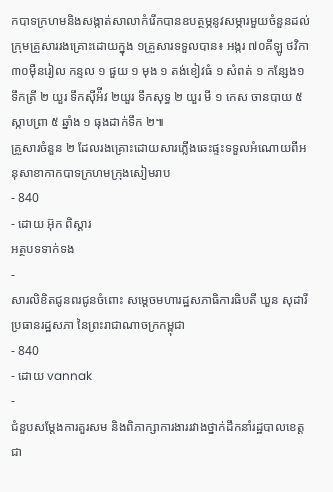កបាទក្រហមនិងសង្កាត់សាលាកំរេីកបានឧបត្ថម្ភនូវសម្ភារមួយចំនួនដល់ក្រុមគ្រួសាររងគ្រោះដោយក្នុង ១គ្រួសារទទួលបាន៖ អង្ករ ៧០គីឡូ ថវិកា ៣០ម៉ឺនរៀល កន្ទល ១ ផួយ ១ មុង ១ តង់ខៀវធំ ១ សំពត់ ១ កន្សែង១ ទឹកត្រី ២ យួរ ទឹកស៊ីអ៉ីវ ២យួរ ទឹកសុទ្ធ ២ យួរ មី ១ កេស ចានបាយ ៥ ស្កាបព្រា ៥ ឆ្នាំង ១ ធុងដាក់ទឹក ២៕
គ្រួសារចំនួន ២ ដែលរងគ្រោះដោយសារភ្លើងឆេះផ្ទះទទួលអំណោយពីអនុសាខាកាកបាទក្រហមក្រុងសៀមរាប
- 840
- ដោយ អ៊ុក ពិស្តារ
អត្ថបទទាក់ទង
-
សារលិខិតជូនពរជូនចំពោះ សម្តេចមហារដ្ឋសភាធិការធិបតី ឃួន សុដារី ប្រធានរដ្ឋសភា នៃព្រះរាជាណាចក្រកម្ពុជា
- 840
- ដោយ vannak
-
ជំនួបសម្ដែងការគួរសម និងពិភាក្សាការងាររវាងថ្នាក់ដឹកនាំរដ្ឋបាលខេត្ត ជា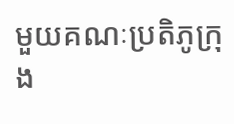មួយគណៈប្រតិភូក្រុង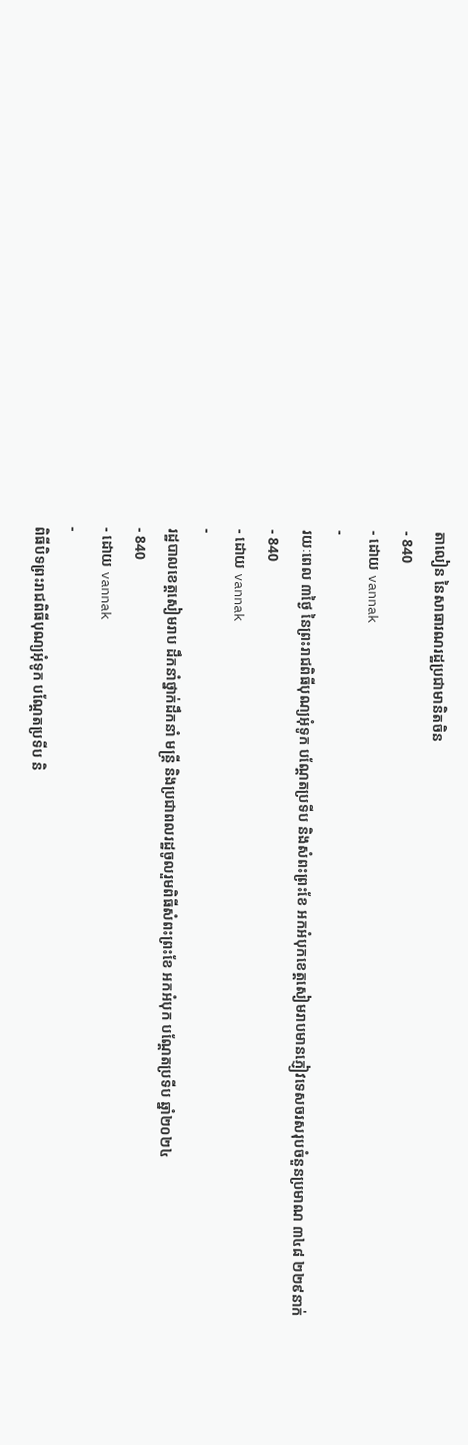តាលៀន នៃសាធារណរដ្ឋប្រជាមានិតចិន
- 840
- ដោយ vannak
-
រយៈពេល ៣ថ្ងៃ នៃព្រះរាជពិធីបុណ្យអុំទូក បណ្តែតប្រទីប និងសំពះព្រះខែ អកអំបុកខេត្តសៀមរាបមានភ្ញៀវទេសចរសរុបចំនួនប្រមាណ ៣៤៨ ២២៩នាក់
- 840
- ដោយ vannak
-
រដ្ឋបាលខេត្តសៀមរាប ដឹកនាំថ្នាក់ដឹកនាំ មន្រ្តី និងប្រជាពលរដ្ឋចូលរួមពិធីសំពះព្រះខែ អកអំបុក បណ្ដែតប្រទីប ឆ្នាំ២០២៤
- 840
- ដោយ vannak
-
ពិធីបិទព្រះរាជពិធីបុណ្យអុំទូក បណ្តែតប្រទីប និ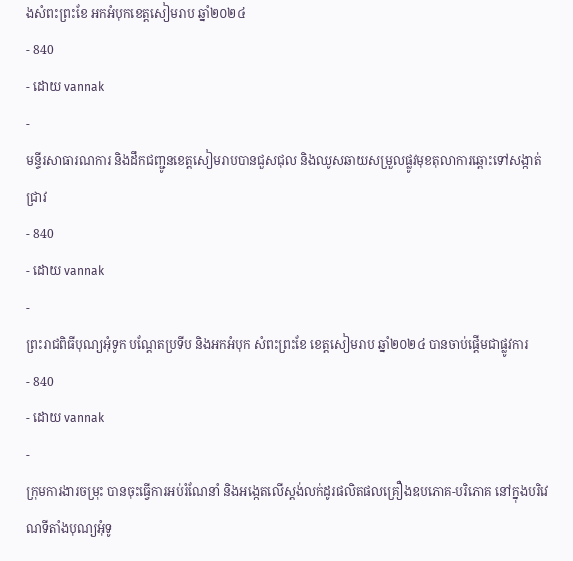ងសំពះព្រះខែ អកអំបុកខេត្តសៀមរាប ឆ្នាំ២០២៤
- 840
- ដោយ vannak
-
មន្ទីរសាធារណការ និងដឹកជញ្ជូនខេត្តសៀមរាបបានជួសជុល និងឈូសឆាយសម្រួលផ្លូវមុខតុលាការឆ្ពោះទៅសង្កាត់ជ្រាវ
- 840
- ដោយ vannak
-
ព្រះរាជពិធីបុណ្យអុំទូក បណ្តែតប្រទីប និងអកអំបុក សំពះព្រះខែ ខេត្តសៀមរាប ឆ្នាំ២០២៤ បានចាប់ផ្ដើមជាផ្លូវការ
- 840
- ដោយ vannak
-
ក្រុមការងារចម្រុះ បានចុះធ្វើការអប់រំណែនាំ និងអង្កេតលើស្តង់លក់ដូរផលិតផលគ្រឿងឧបភោគ-បរិភោគ នៅក្នុងបរិវេណទីតាំងបុណ្យអុំទូ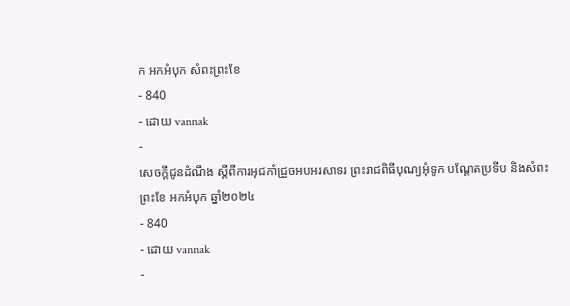ក អកអំបុក សំពះព្រះខែ
- 840
- ដោយ vannak
-
សេចក្តីជូនដំណឹង ស្តីពីការអុជកាំជ្រួចអបអរសាទរ ព្រះរាជពិធីបុណ្យអុំទូក បណ្តែតប្រទីប និងសំពះព្រះខែ អកអំបុក ឆ្នាំ២០២៤
- 840
- ដោយ vannak
-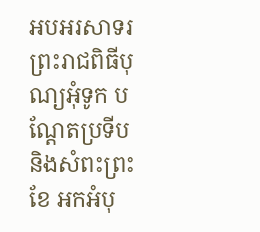អបអរសាទរ ព្រះរាជពិធីបុណ្យអុំទូក បណ្ដែតប្រទីប និងសំពះព្រះខែ អកអំបុ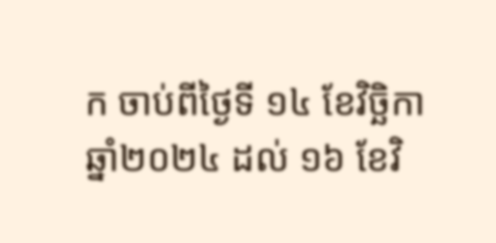ក ចាប់ពីថ្ងៃទី ១៤ ខែវិច្ឆិកា ឆ្នាំ២០២៤ ដល់ ១៦ ខែវិ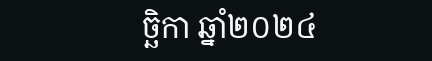ច្ឆិកា ឆ្នាំ២០២៤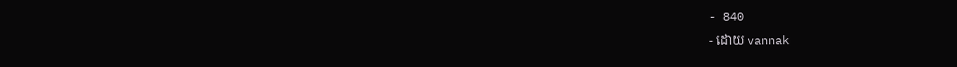- 840
- ដោយ vannak